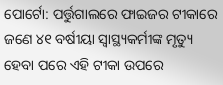ପୋର୍ଟୋ: ପର୍ତ୍ତୁଗାଲରେ ଫାଇଜର ଟୀକାରେ ଜଣେ ୪୧ ବର୍ଷୀୟା ସ୍ୱାସ୍ଥ୍ୟକର୍ମୀଙ୍କ ମୃତ୍ୟୁ ହେବା ପରେ ଏହି ଟୀକା ଉପରେ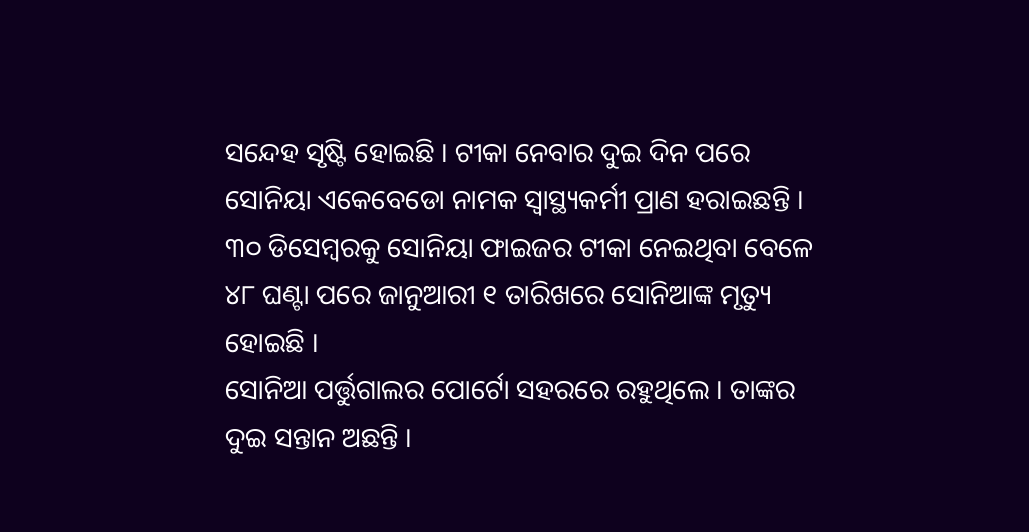ସନ୍ଦେହ ସୃଷ୍ଟି ହୋଇଛି । ଟୀକା ନେବାର ଦୁଇ ଦିନ ପରେ ସୋନିୟା ଏକେବେଡୋ ନାମକ ସ୍ୱାସ୍ଥ୍ୟକର୍ମୀ ପ୍ରାଣ ହରାଇଛନ୍ତି । ୩୦ ଡିସେମ୍ବରକୁ ସୋନିୟା ଫାଇଜର ଟୀକା ନେଇଥିବା ବେଳେ ୪୮ ଘଣ୍ଟା ପରେ ଜାନୁଆରୀ ୧ ତାରିଖରେ ସୋନିଆଙ୍କ ମୃତ୍ୟୁ ହୋଇଛି ।
ସୋନିଆ ପର୍ତ୍ତୁଗାଲର ପୋର୍ଟୋ ସହରରେ ରହୁଥିଲେ । ତାଙ୍କର ଦୁଇ ସନ୍ତାନ ଅଛନ୍ତି ।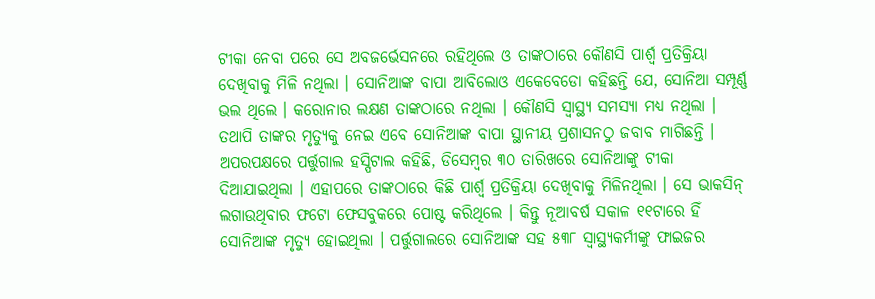ଟୀକା ନେବା ପରେ ସେ ଅବଜର୍ଭେସନରେ ରହିଥିଲେ ଓ ତାଙ୍କଠାରେ କୌଣସି ପାର୍ଶ୍ୱ ପ୍ରତିକ୍ରିୟା ଦେଖିବାକୁ ମିଳି ନଥିଲା । ସୋନିଆଙ୍କ ବାପା ଆବିଲୋଓ ଏକେବେଡୋ କହିଛନ୍ତି ଯେ, ସୋନିଆ ସମ୍ପୂର୍ଣ୍ଣ ଭଲ ଥିଲେ । କରୋନାର ଲକ୍ଷଣ ତାଙ୍କଠାରେ ନଥିଲା । କୌଣସି ସ୍ୱାସ୍ଥ୍ୟ ସମସ୍ୟା ମଧ୍ୟ ନଥିଲା । ତଥାପି ତାଙ୍କର ମୃତ୍ୟୁକୁ ନେଇ ଏବେ ସୋନିଆଙ୍କ ବାପା ସ୍ଥାନୀୟ ପ୍ରଶାସନଠୁ ଜବାବ ମାଗିଛନ୍ତି ।
ଅପରପକ୍ଷରେ ପର୍ତ୍ତୁଗାଲ ହସ୍ପିଟାଲ କହିଛି, ଡିସେମ୍ବର ୩୦ ତାରିଖରେ ସୋନିଆଙ୍କୁ ଟୀକା ଦିଆଯାଇଥିଲା । ଏହାପରେ ତାଙ୍କଠାରେ କିଛି ପାର୍ଶ୍ୱ ପ୍ରତିକ୍ରିୟା ଦେଖିବାକୁ ମିଳିନଥିଲା । ସେ ଭାକସିନ୍ ଲଗାଉଥିବାର ଫଟୋ ଫେସବୁକରେ ପୋଷ୍ଟ କରିଥିଲେ । କିନ୍ତୁ ନୂଆବର୍ଷ ସକାଳ ୧୧ଟାରେ ହିଁ ସୋନିଆଙ୍କ ମୃତ୍ୟୁ ହୋଇଥିଲା । ପର୍ତ୍ତୁଗାଲରେ ସୋନିଆଙ୍କ ସହ ୫୩୮ ସ୍ୱାସ୍ଥ୍ୟକର୍ମୀଙ୍କୁ ଫାଇଜର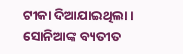ଟୀକା ଦିଆଯାଇଥିଲା । ସୋନିଆଙ୍କ ବ୍ୟତୀତ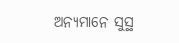ଅନ୍ୟମାନେ ସୁସ୍ଥ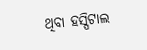ଥିବା ହସ୍ପିଟାଲ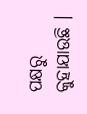ପକ୍ଷରୁ କୁହାଯାଉଛି ।